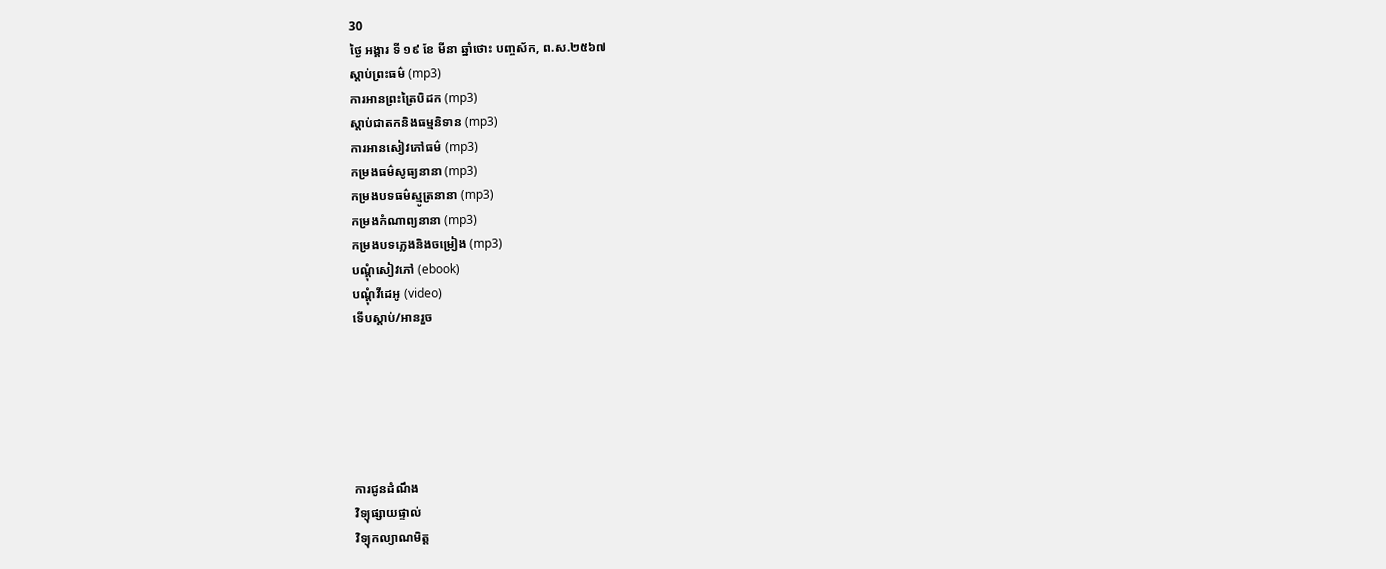30
ថ្ងៃ អង្គារ ទី ១៩ ខែ មីនា ឆ្នាំថោះ បញ្ចស័ក, ព.ស.២៥៦៧
ស្តាប់ព្រះធម៌ (mp3)
ការអានព្រះត្រៃបិដក (mp3)
ស្តាប់ជាតកនិងធម្មនិទាន (mp3)
ការអានសៀវភៅធម៌ (mp3)
កម្រងធម៌សូធ្យនានា (mp3)
កម្រងបទធម៌ស្មូត្រនានា (mp3)
កម្រងកំណាព្យនានា (mp3)
កម្រងបទភ្លេងនិងចម្រៀង (mp3)
បណ្តុំសៀវភៅ (ebook)
បណ្តុំវីដេអូ (video)
ទើបស្តាប់/អានរួច






ការជូនដំណឹង
វិទ្យុផ្សាយផ្ទាល់
វិទ្យុកល្យាណមិត្ត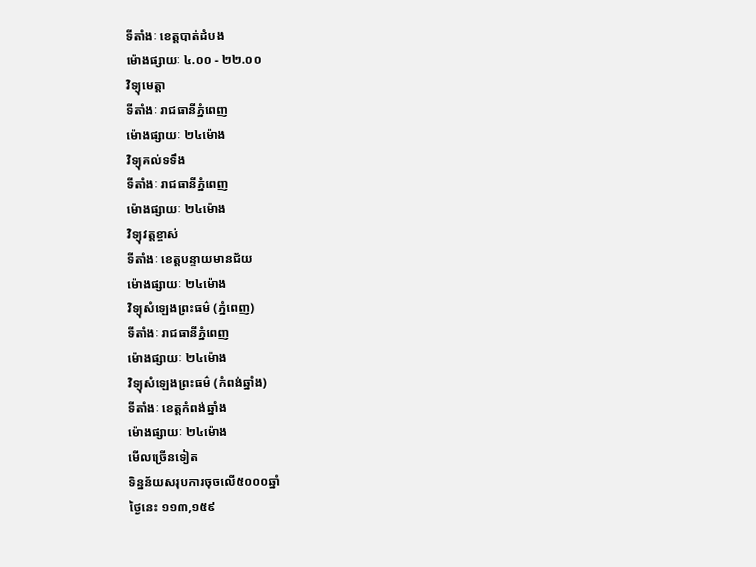ទីតាំងៈ ខេត្តបាត់ដំបង
ម៉ោងផ្សាយៈ ៤.០០ - ២២.០០
វិទ្យុមេត្តា
ទីតាំងៈ រាជធានីភ្នំពេញ
ម៉ោងផ្សាយៈ ២៤ម៉ោង
វិទ្យុគល់ទទឹង
ទីតាំងៈ រាជធានីភ្នំពេញ
ម៉ោងផ្សាយៈ ២៤ម៉ោង
វិទ្យុវត្តខ្ចាស់
ទីតាំងៈ ខេត្តបន្ទាយមានជ័យ
ម៉ោងផ្សាយៈ ២៤ម៉ោង
វិទ្យុសំឡេងព្រះធម៌ (ភ្នំពេញ)
ទីតាំងៈ រាជធានីភ្នំពេញ
ម៉ោងផ្សាយៈ ២៤ម៉ោង
វិទ្យុសំឡេងព្រះធម៌ (កំពង់ឆ្នាំង)
ទីតាំងៈ ខេត្តកំពង់ឆ្នាំង
ម៉ោងផ្សាយៈ ២៤ម៉ោង
មើលច្រើនទៀត
ទិន្នន័យសរុបការចុចលើ៥០០០ឆ្នាំ
ថ្ងៃនេះ ១១៣,១៥៩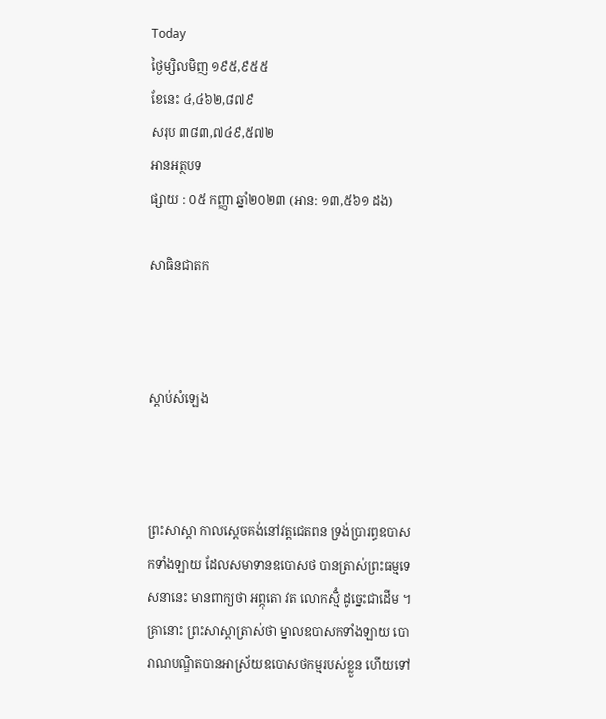Today
ថ្ងៃម្សិលមិញ ១៩៥,៩៥៥
ខែនេះ ៤,៤៦២,៨៧៩
សរុប ៣៨៣,៧៤៩,៥៧២
អានអត្ថបទ
ផ្សាយ : ០៥ កញ្ញា ឆ្នាំ២០២៣ (អាន: ១៣,៥៦១ ដង)

សាធិនជាតក



ស្តាប់សំឡេង



ព្រះសាស្ដា កាលស្ដេចគង់នៅវត្តជេតពន ទ្រង់ប្រារព្ធឧបាសកទាំងឡាយ ដែលសមាទានឧបោសថ បានត្រាស់ព្រះធម្មទេសនានេះ មានពាក្យថា អព្ភុតោ វត លោកស្មិំ ដូច្នេះជាដើម ។ គ្រានោះ ព្រះសាស្ដាត្រាស់ថា ម្នាលឧបាសកទាំងឡាយ បោរាណបណ្ឌិតបានអាស្រ័យឧបោសថកម្មរបស់ខ្លួន ហើយទៅ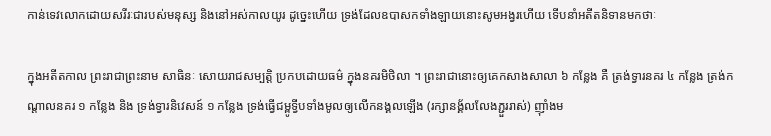កាន់ទេវលោកដោយសរីរៈជារបស់មនុស្ស និងនៅអស់កាលយូរ ដូច្នេះហើយ ទ្រង់ដែលឧបាសកទាំងឡាយនោះសូមអង្វរហើយ ទើបនាំអតីតនិទានមកថាៈ

ក្នុងអតីតកាល ព្រះរាជាព្រះនាម សាធិនៈ សោយរាជសម្បត្តិ ប្រកបដោយធម៌ ក្នុងនគរមិថិលា ។ ព្រះរាជានោះឲ្យគេកសាងសាលា ៦ កន្លែង គឺ ត្រង់ទ្វារនគរ ៤ កន្លែង ត្រង់កណ្ដាលនគរ ១ កន្លែង និង ទ្រង់ទ្វារនិវេសន៍ ១ កន្លែង ទ្រង់ធ្វើជម្ពូទ្វីបទាំងមូលឲ្យលើកនង្គលឡើង (រក្សានង្គ័លលែងភ្ជួររាស់) ញ៉ាំងម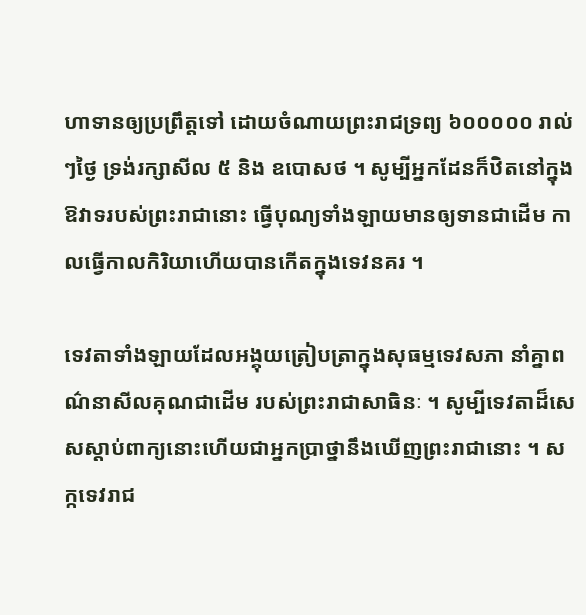ហាទានឲ្យប្រព្រឹត្តទៅ ដោយចំណាយព្រះរាជទ្រព្យ ៦០០០០០ រាល់ៗថ្ងៃ ទ្រង់រក្សាសីល ៥ និង ឧបោសថ ។ សូម្បីអ្នកដែនក៏ឋិតនៅក្នុងឱវាទរបស់ព្រះរាជានោះ ធ្វើបុណ្យទាំងឡាយមានឲ្យទានជាដើម កាលធ្វើកាលកិរិយាហើយបានកើតក្នុងទេវនគរ ។

ទេវតាទាំងឡាយដែលអង្គុយត្រៀបត្រាក្នុងសុធម្មទេវសភា នាំគ្នាពណ៌នាសីលគុណជាដើម របស់ព្រះរាជាសាធិនៈ ។ សូម្បីទេវតាដ៏សេសស្ដាប់ពាក្យនោះហើយជាអ្នកប្រាថ្នានឹងឃើញព្រះរាជានោះ ។ សក្កទេវរាជ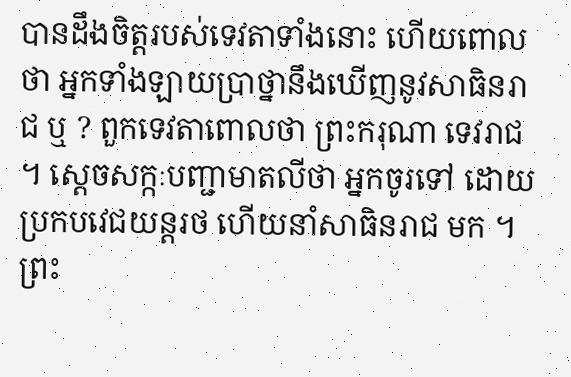បានដឹងចិត្តរបស់ទេវតាទាំងនោះ ហើយពោលថា អ្នកទាំងឡាយប្រាថ្នានឹងឃើញនូវសាធិនរាជ ឬ ? ពួកទេវតាពោលថា ព្រះករុណា ទេវរាជ ។ ស្ដេចសក្កៈបញ្ជាមាតលីថា អ្នកចូរទៅ ដោយប្រកបវេជយន្តរថ ហើយនាំសាធិនរាជ មក ។ ព្រះ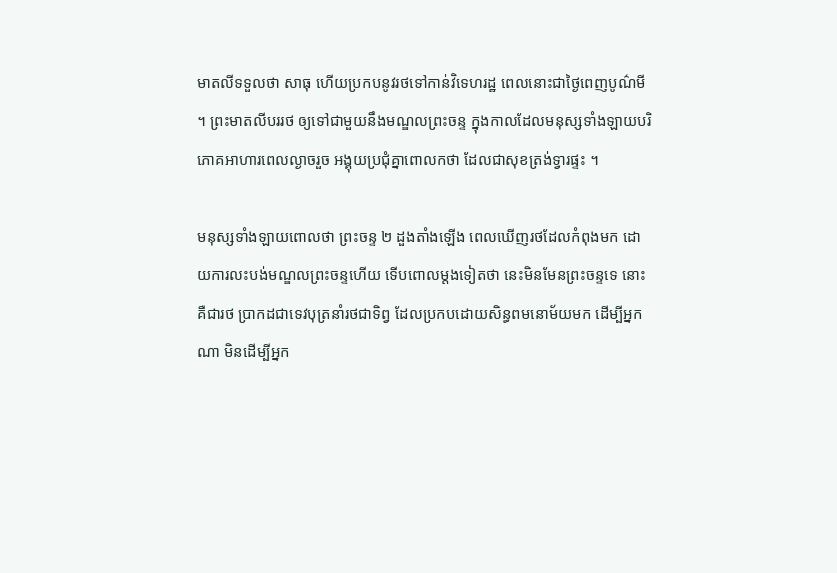មាតលីទទួលថា សាធុ ហើយប្រកបនូវរថទៅកាន់វិទេហរដ្ឋ ពេលនោះជាថ្ងៃពេញបូណ៌មី ។ ព្រះមាតលីបររថ ឲ្យទៅជាមួយនឹងមណ្ឌលព្រះចន្ទ ក្នុងកាលដែលមនុស្សទាំងឡាយបរិភោគអាហារពេលល្ងាចរួច អង្គុយប្រជុំគ្នាពោលកថា ដែលជាសុខត្រង់ទ្វារផ្ទះ ។

មនុស្សទាំងឡាយពោលថា ព្រះចន្ទ ២ ដួងតាំងឡើង ពេលឃើញរថដែលកំពុងមក ដោយការលះបង់មណ្ឌលព្រះចន្ទហើយ ទើបពោលម្ដងទៀតថា នេះមិនមែនព្រះចន្ទទេ នោះគឺជារថ ប្រាកដជាទេវបុត្រនាំរថជាទិព្វ ដែលប្រកបដោយសិន្ធពមនោម័យមក ដើម្បីអ្នកណា មិនដើម្បីអ្នក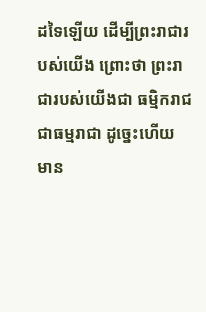ដទៃឡើយ ដើម្បីព្រះរាជារបស់យើង ព្រោះថា ព្រះរាជារបស់យើងជា ធម្មិករាជ ជាធម្មរាជា ដូច្នេះហើយ មាន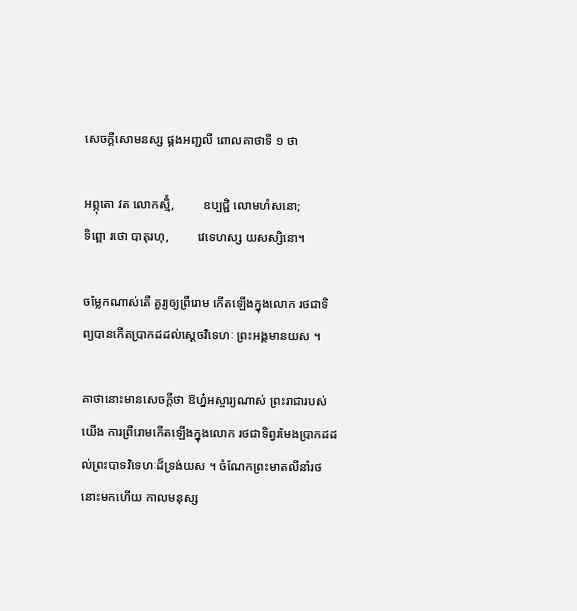សេចក្ដីសោមនស្ស ផ្គងអញ្ជលី ពោលគាថាទី ១ ថា

អព្ភុតោ វត លោកស្មិំ,         ឧប្បជ្ជិ លោមហំសនោ;
ទិព្ពោ រថោ បាតុរហុ,         វេទេហស្ស យសស្សិនោ។

ចម្លែកណាស់តើ គួរ្យឲ្យព្រឺរោម កើតឡើងក្នុងលោក រថជាទិព្យបានកើតប្រាកដដល់ស្តេចវិទេហៈ ព្រះអង្គមានយស ។

គាថានោះមានសេចក្ដីថា ឱហ្ន៎អស្ចារ្យណាស់ ព្រះរាជារបស់យើង ការព្រឺរោមកើតឡើងក្នុងលោក រថជាទិព្វរមែងប្រាកដដល់ព្រះបាទវិទេហៈដ៏ទ្រង់យស ។ ចំណែកព្រះមាតលីនាំរថនោះមកហើយ កាលមនុស្ស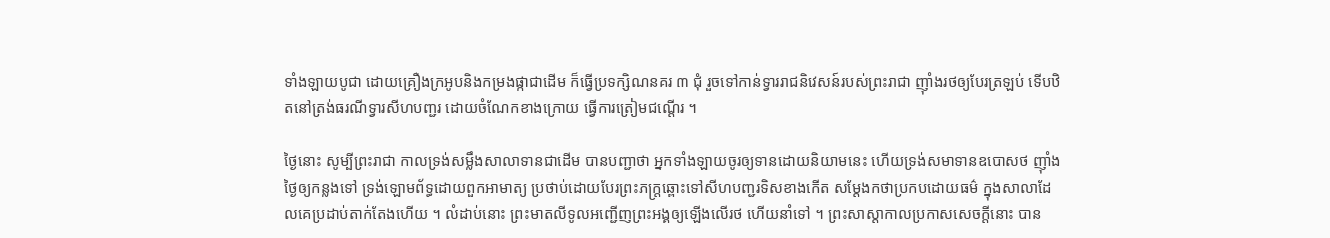ទាំងឡាយបូជា ដោយគ្រឿងក្រអូបនិងកម្រងផ្កាជាដើម ក៏ធ្វើប្រទក្សិណនគរ ៣ ជុំ រួចទៅកាន់ទ្វាររាជនិវេសន៍របស់ព្រះរាជា ញ៉ាំងរថឲ្យបែរត្រឡប់ ទើបឋិតនៅត្រង់ធរណីទ្វារសីហបញ្ជរ ដោយចំណែកខាងក្រោយ ធ្វើការត្រៀមជណ្ដើរ ។

ថ្ងៃនោះ សូម្បីព្រះរាជា កាលទ្រង់សម្លឹងសាលាទានជាដើម បានបញ្ជាថា អ្នកទាំងឡាយចូរឲ្យទានដោយនិយាមនេះ ហើយទ្រង់សមាទានឧបោសថ ញ៉ាំងថ្ងៃឲ្យកន្លងទៅ ទ្រង់ឡោមព័ទ្ធដោយពួកអាមាត្យ ប្រថាប់ដោយបែរព្រះភក្ត្រឆ្ពោះទៅសីហបញ្ជរទិសខាងកើត សម្ដែងកថាប្រកបដោយធម៌ ក្នុងសាលាដែលគេប្រដាប់តាក់តែងហើយ ។ លំដាប់នោះ ព្រះមាតលីទូលអញ្ជើញព្រះអង្គឲ្យឡើងលើរថ ហើយនាំទៅ ។ ព្រះសាស្ដាកាលប្រកាសសេចក្ដីនោះ បាន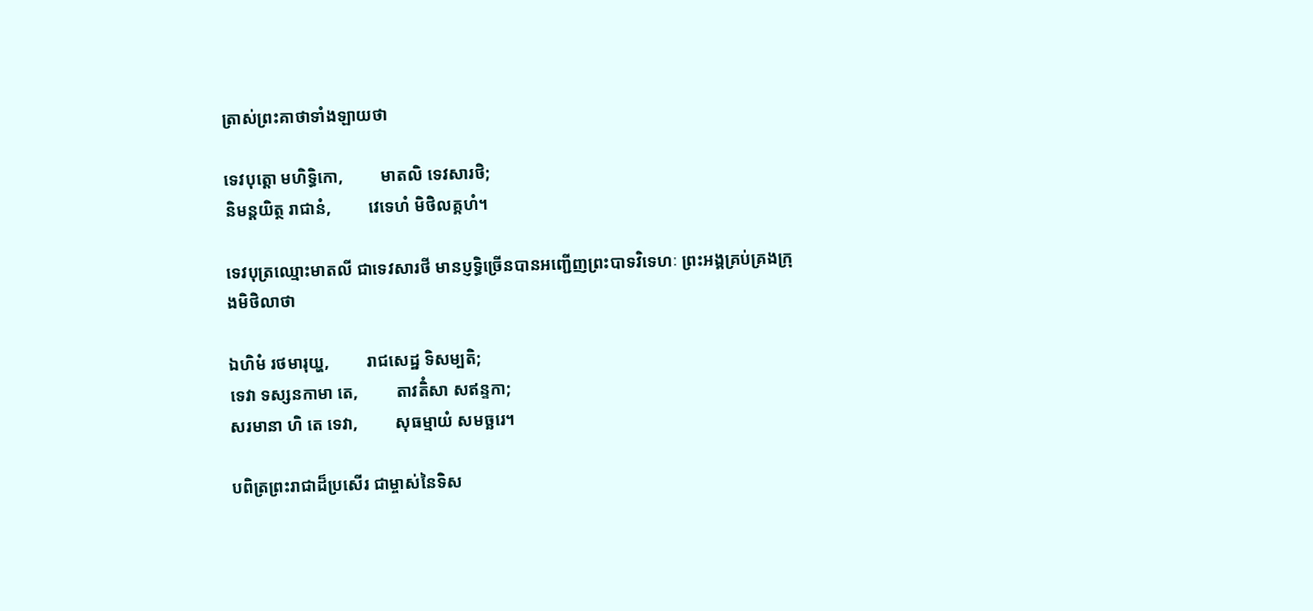ត្រាស់ព្រះគាថាទាំងឡាយថា

ទេវបុត្តោ មហិទ្ធិកោ,         មាតលិ ទេវសារថិ;
និមន្តយិត្ថ រាជានំ,         វេទេហំ មិថិលគ្គហំ។

ទេវបុត្រឈ្មោះមាតលី ជាទេវសារថី មានប្ញទ្ធិច្រើនបានអញ្ជើញព្រះបាទវិទេហៈ ព្រះអង្គគ្រប់គ្រងក្រុងមិថិលាថា

ឯហិមំ រថមារុយ្ហ,         រាជសេដ្ឋ ទិសម្បតិ;
ទេវា ទស្សនកាមា តេ,         តាវតិំសា សឥន្ទកា;
សរមានា ហិ តេ ទេវា,         សុធម្មាយំ សមច្ឆរេ។

បពិត្រព្រះរាជាដ៏ប្រសើរ ជាម្ចាស់នៃទិស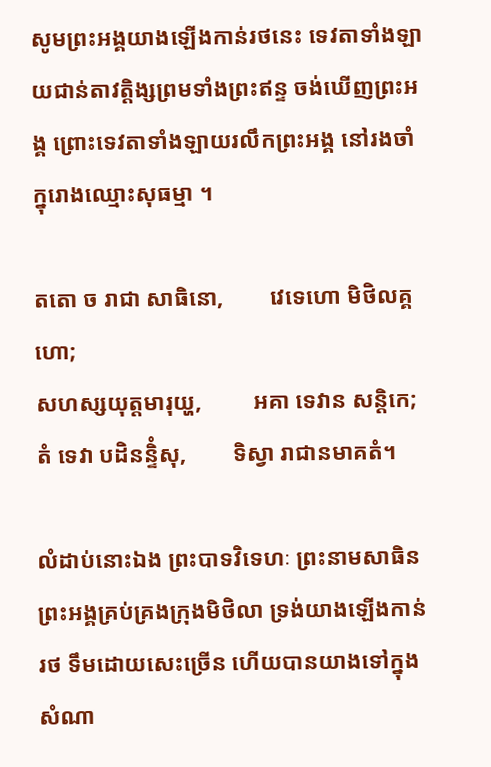សូមព្រះអង្គយាងឡើងកាន់រថនេះ ទេវតាទាំងឡាយជាន់តាវត្តិង្សព្រមទាំងព្រះឥន្ទ ចង់ឃើញព្រះអង្គ ព្រោះទេវតាទាំងឡាយរលឹកព្រះអង្គ នៅរងចាំក្នុរោងឈ្មោះសុធម្មា ។

តតោ ច រាជា សាធិនោ,        វេទេហោ មិថិលគ្គហោ;
សហស្សយុត្តមារុយ្ហ,         អគា ទេវាន សន្តិកេ;
តំ ទេវា បដិនន្ទិំសុ,        ទិស្វា រាជានមាគតំ។

លំដាប់នោះឯង ព្រះបាទវិទេហៈ ព្រះនាមសាធិន ព្រះអង្គគ្រប់គ្រងក្រុងមិថិលា ទ្រង់យាងឡើងកាន់រថ ទឹមដោយសេះច្រើន ហើយបានយាងទៅក្នុងសំណា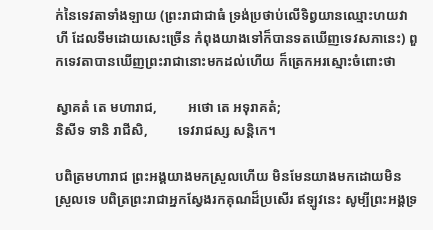ក់នៃទេវតាទាំងឡាយ (ព្រះរាជាជាធំ ទ្រង់ប្រថាប់លើទិព្វយានឈ្មោះហយវាហី ដែលទឹមដោយសេះច្រើន កំពុងយាងទៅក៏បានទតឃើញទេវសភានេះ) ពួកទេវតាបានឃើញព្រះរាជានោះមកដល់ហើយ ក៏ត្រេកអរស្មោះចំពោះថា

ស្វាគតំ តេ មហារាជ,         អថោ តេ អទុរាគតំ;
និសីទ ទានិ រាជីសិ,         ទេវរាជស្ស សន្តិកេ។

បពិត្រមហារាជ ព្រះអង្គយាងមកស្រួលហើយ មិនមែនយាងមកដោយមិនស្រួលទេ បពិត្រព្រះរាជាអ្នកស្វែងរកគុណដ៏ប្រសើរ ឥឡូវនេះ សូម្បីព្រះអង្គទ្រ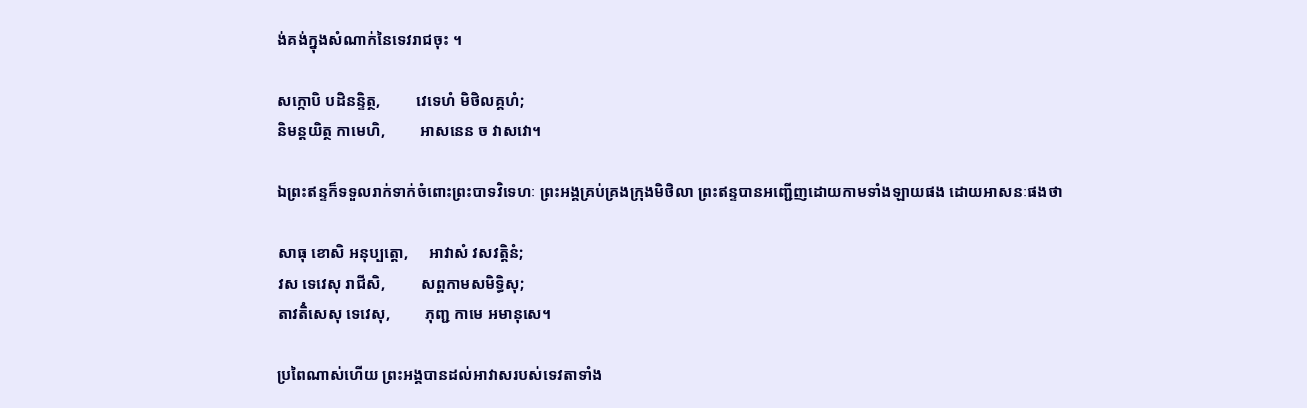ង់គង់ក្នុងសំណាក់នៃទេវរាជចុះ ។

សក្កោបិ បដិនន្ទិត្ថ,         វេទេហំ មិថិលគ្គហំ;
និមន្តយិត្ថ កាមេហិ,         អាសនេន ច វាសវោ។

ឯព្រះឥន្ទក៏ទទួលរាក់ទាក់ចំពោះព្រះបាទវិទេហៈ ព្រះអង្គគ្រប់គ្រងក្រុងមិថិលា ព្រះឥន្ទបានអញ្ជើញដោយកាមទាំងឡាយផង ដោយអាសនៈផងថា

សាធុ ខោសិ អនុប្បត្តោ,     អាវាសំ វសវត្តិនំ;
វស ទេវេសុ រាជីសិ,         សព្ពកាមសមិទ្ធិសុ;
តាវតិំសេសុ ទេវេសុ,         ភុញ្ជ កាមេ អមានុសេ។

ប្រពៃណាស់ហើយ ព្រះអង្គបានដល់អាវាសរបស់ទេវតាទាំង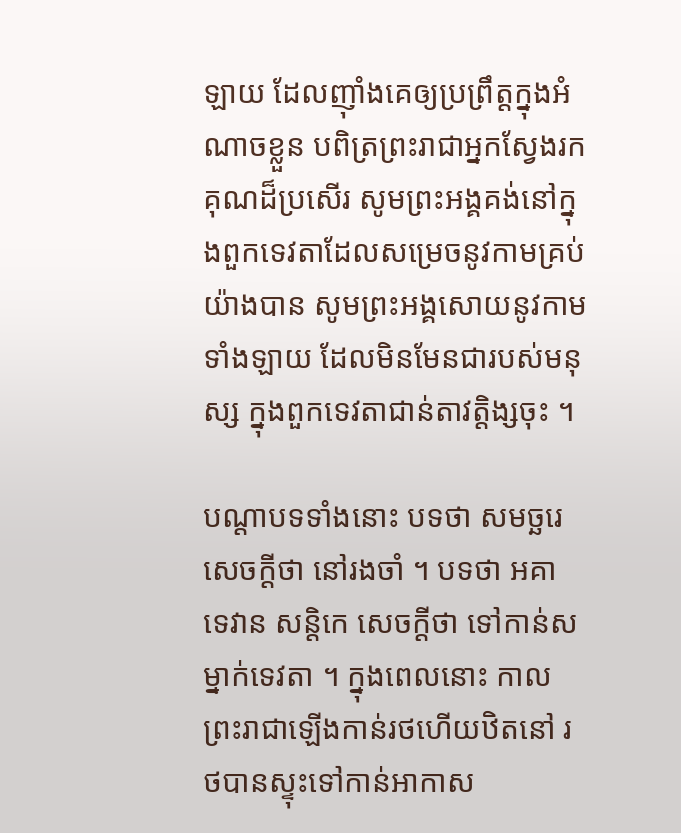ឡាយ ដែលញ៉ាំងគេឲ្យប្រព្រឹត្តក្នុងអំណាចខ្លួន បពិត្រព្រះរាជាអ្នកស្វែងរកគុណដ៏ប្រសើរ សូមព្រះអង្គគង់នៅក្នុងពួកទេវតាដែលសម្រេចនូវកាមគ្រប់យ៉ាងបាន សូមព្រះអង្គសោយនូវកាមទាំងឡាយ ដែលមិនមែនជារបស់មនុស្ស ក្នុងពួកទេវតាជាន់តាវត្តិង្សចុះ ។

បណ្ដាបទទាំងនោះ បទថា សមច្ឆរេ សេចក្ដីថា នៅរងចាំ ។ បទថា អគា ទេវាន សន្តិកេ សេចក្ដីថា ទៅកាន់សម្នាក់ទេវតា ។ ក្នុងពេលនោះ កាលព្រះរាជាឡើងកាន់រថហើយឋិតនៅ រថបានស្ទុះទៅកាន់អាកាស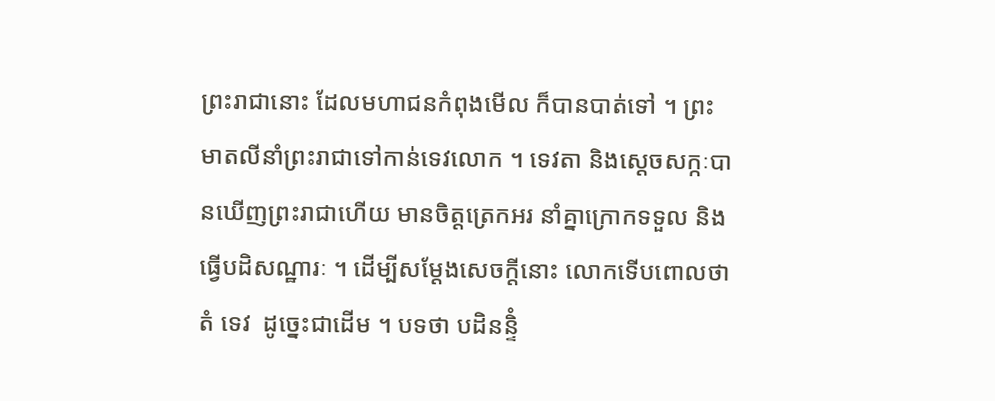ព្រះរាជានោះ ដែលមហាជនកំពុងមើល ក៏បានបាត់ទៅ ។ ព្រះមាតលីនាំព្រះរាជាទៅកាន់ទេវលោក ។ ទេវតា និងស្ដេចសក្កៈបានឃើញព្រះរាជាហើយ មានចិត្តត្រេកអរ នាំគ្នាក្រោកទទួល និងធ្វើបដិសណ្ឋារៈ ។ ដើម្បីសម្ដែងសេចក្ដីនោះ លោកទើបពោលថា តំ ទេវ  ដូច្នេះជាដើម ។ បទថា បដិនន្ទិំ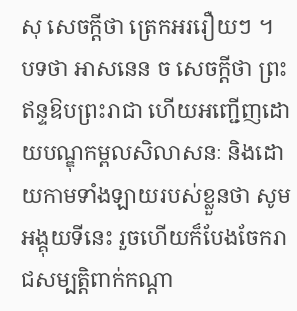សុ សេចក្ដីថា ត្រេកអររឿយៗ ។ បទថា អាសនេន ច សេចក្ដីថា ព្រះឥន្ទឱបព្រះរាជា ហើយអញ្ជើញដោយបណ្ឌុកម្ពលសិលាសនៈ និងដោយកាមទាំងឡាយរបស់ខ្លួនថា សូមអង្គុយទីនេះ រួចហើយក៏បែងចែករាជសម្បត្តិពាក់កណ្ដា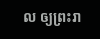ល ឲ្យព្រះរា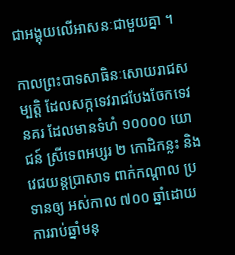ជាអង្គុយលើអាសនៈជាមួយគ្នា ។

កាលព្រះបាទសាធិនៈសោយរាជសម្បត្តិ ដែលសក្កទេវរាជបែងចែកទេវនគរ ដែលមានទំហំ ១០០០០ យោជន៍ ស្រីទេពអប្សរ ២ កោដិកន្លះ និងវេជយន្តប្រាសាទ ពាក់កណ្ដាល ប្រទានឲ្យ អស់កាល ៧០០ ឆ្នាំដោយការរាប់ឆ្នាំមនុ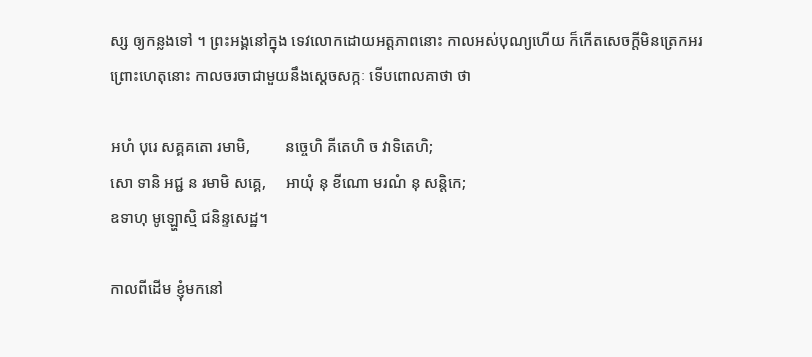ស្ស ឲ្យកន្លងទៅ ។ ព្រះអង្គនៅក្នុង ទេវលោកដោយអត្តភាពនោះ កាលអស់បុណ្យហើយ ក៏កើតសេចក្ដីមិនត្រេកអរ ព្រោះហេតុនោះ កាលចរចាជាមួយនឹងស្ដេចសក្កៈ ទើបពោលគាថា ថា

អហំ បុរេ សគ្គគតោ រមាមិ,         នច្ចេហិ គីតេហិ ច វាទិតេហិ;
សោ ទានិ អជ្ជ ន រមាមិ សគ្គេ,     អាយុំ នុ ខីណោ មរណំ នុ សន្តិកេ;
ឧទាហុ មូឡ្ហោស្មិ ជនិន្ទសេដ្ឋ។

កាលពីដើម ខ្ញុំមកនៅ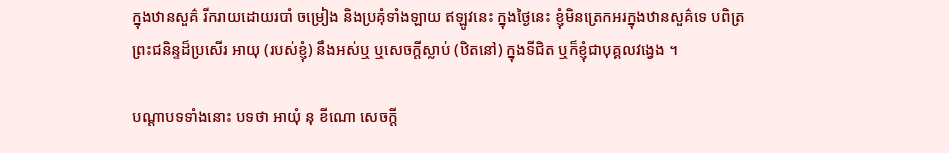ក្នុងឋានសួគ៌ រីករាយដោយរបាំ ចម្រៀង និងប្រគុំទាំងឡាយ ឥឡូវនេះ ក្នុងថ្ងៃនេះ ខ្ញុំមិនត្រេកអរក្នុងឋានសួគ៌ទេ បពិត្រព្រះជនិន្ទដ៏ប្រសើរ អាយុ (របស់ខ្ញុំ) នឹងអស់ឬ ឬសេចក្តីស្លាប់ (ឋិតនៅ) ក្នុងទីជិត ឬក៏ខ្ញុំជាបុគ្គលវង្វេង ។

បណ្ដាបទទាំងនោះ បទថា អាយុំ នុ ខីណោ សេចក្ដី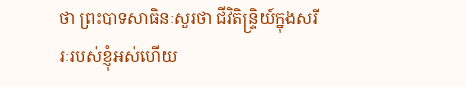ថា ព្រះបាទសាធិនៈសួរថា ជីវិតិន្ទ្រិយ៍ក្នុងសរីរៈរបស់ខ្ញុំអស់ហើយ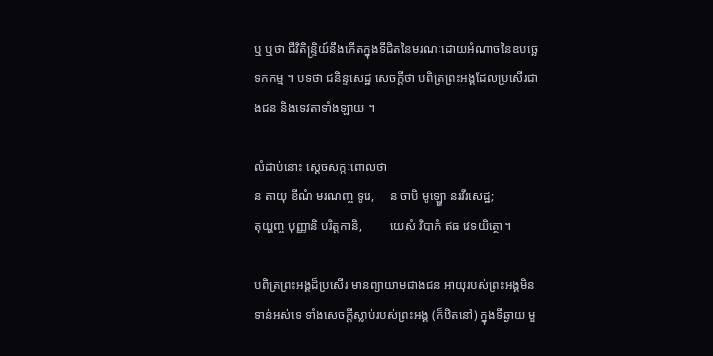ឬ ឬថា ជីវិតិន្ទ្រិយ៍នឹងកើតក្នុងទីជិតនៃមរណៈដោយអំណាចនៃឧបច្ឆេទកកម្ម ។ បទថា ជនិន្ទសេដ្ឋ សេចក្ដីថា បពិត្រព្រះអង្គដែលប្រសើរជាងជន និងទេវតាទាំងឡាយ ។

លំដាប់នោះ ស្ដេចសក្កៈពោលថា
ន តាយុ ខីណំ មរណញ្ច ទូរេ,     ន ចាបិ មូឡ្ហោ នរវីរសេដ្ឋ;
តុយ្ហញ្ច បុញ្ញានិ បរិត្តកានិ,         យេសំ វិបាកំ ឥធ វេទយិត្ថោ។

បពិត្រព្រះអង្គដ៏ប្រសើរ មានព្យាយាមជាងជន អាយុរបស់ព្រះអង្គមិនទាន់អស់ទេ ទាំងសេចក្តីស្លាប់របស់ព្រះអង្គ (ក៏ឋិតនៅ) ក្នុងទីឆ្ងាយ មួ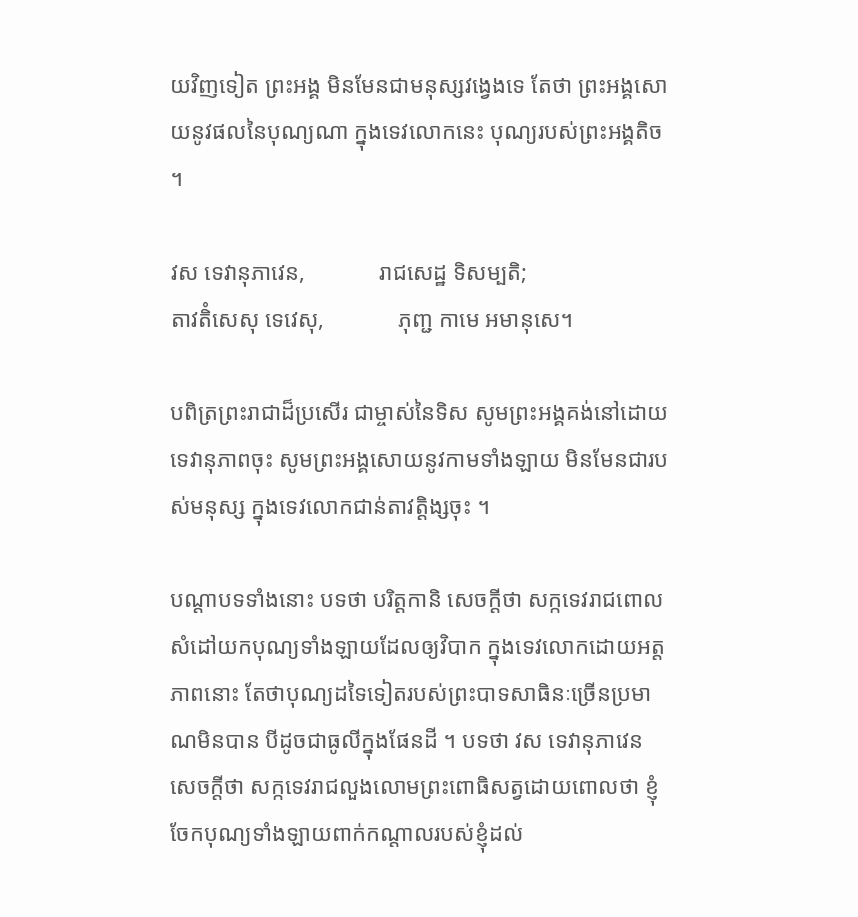យវិញទៀត ព្រះអង្គ មិនមែនជាមនុស្សវង្វេងទេ តែថា ព្រះអង្គសោយនូវផលនៃបុណ្យណា ក្នុងទេវលោកនេះ បុណ្យរបស់ព្រះអង្គតិច ។

វស ទេវានុភាវេន,             រាជសេដ្ឋ ទិសម្បតិ;
តាវតិំសេសុ ទេវេសុ,             ភុញ្ជ កាមេ អមានុសេ។

បពិត្រព្រះរាជាដ៏ប្រសើរ ជាម្ចាស់នៃទិស សូមព្រះអង្គគង់នៅដោយទេវានុភាពចុះ សូមព្រះអង្គសោយនូវកាមទាំងឡាយ មិនមែនជារបស់មនុស្ស ក្នុងទេវលោកជាន់តាវត្តិង្សចុះ ។

បណ្ដាបទទាំងនោះ បទថា បរិត្តកានិ សេចក្ដីថា សក្កទេវរាជពោលសំដៅយកបុណ្យទាំងឡាយដែលឲ្យវិបាក ក្នុងទេវលោកដោយអត្តភាពនោះ តែថាបុណ្យដទៃទៀតរបស់ព្រះបាទសាធិនៈច្រើនប្រមាណមិនបាន បីដូចជាធូលីក្នុងផែនដី ។ បទថា វស ទេវានុភាវេន សេចក្ដីថា សក្កទេវរាជលួងលោមព្រះពោធិសត្វដោយពោលថា ខ្ញុំចែកបុណ្យទាំងឡាយពាក់កណ្ដាលរបស់ខ្ញុំដល់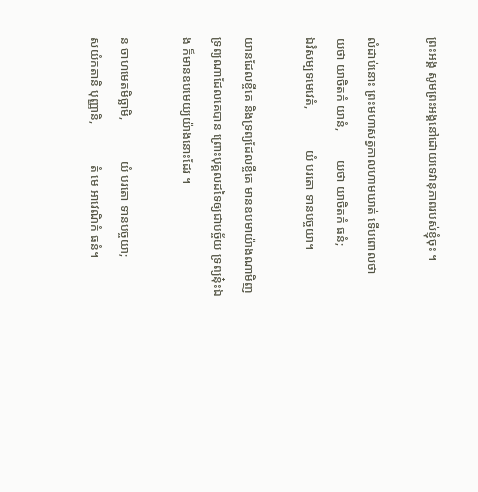ព្រះអង្គ សូមព្រះអង្គនៅដោយទេវានុភាពរបស់ខ្ញុំចុះ ។

លំដាប់នោះ ព្រះមហាសត្វកាលហាមឃាត់ ទើបពោលថា
យថា យាចិតកំ យានំ,         យថា យាចិតកំ ធនំ;
ឯវំសម្បទមេវេតំ,             យំ បរតោ ទានបច្ចយា។

យានដែលខ្ចីគេ និងទ្រព្យដែលខ្ចីគេ មានឧបមាយ៉ាងណាមិញ ទ្រព្យណាដែលគេបាន ព្រោះបុគ្គលដទៃឲ្យជាបច្ច័យ ទ្រព្យនុ៎ះឯង ក៏មានឧបមេយ្យយ៉ាងនោះដែរ ។

ន ចាហមេតមិច្ឆាមិ,             យំ បរតោ ទានបច្ចយា;
សយំកតានិ បុញ្ញានិ,             តំ មេ អាវេណិកំ ធនំ។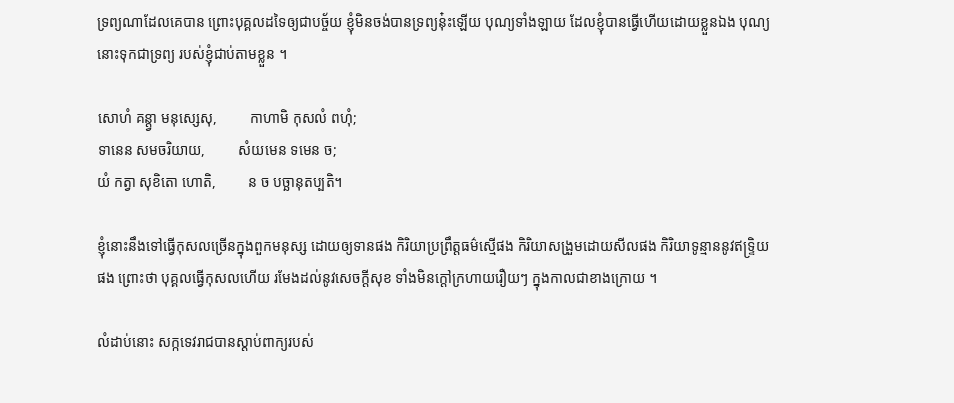ទ្រព្យណាដែលគេបាន ព្រោះបុគ្គលដទៃឲ្យជាបច្ច័យ ខ្ញុំមិនចង់បានទ្រព្យនុ៎ះឡើយ បុណ្យទាំងឡាយ ដែលខ្ញុំបានធ្វើហើយដោយខ្លួនឯង បុណ្យនោះទុកជាទ្រព្យ របស់ខ្ញុំជាប់តាមខ្លួន ។

សោហំ គន្ត្វា មនុស្សេសុ,         កាហាមិ កុសលំ ពហុំ;
ទានេន សមចរិយាយ,         សំយមេន ទមេន ច;
យំ កត្វា សុខិតោ ហោតិ,         ន ច បច្ឆានុតប្បតិ។

ខ្ញុំនោះនឹងទៅធ្វើកុសលច្រើនក្នុងពួកមនុស្ស ដោយឲ្យទានផង កិរិយាប្រព្រឹត្តធម៌ស្មើផង កិរិយាសង្រួមដោយសីលផង កិរិយាទូន្មាននូវឥទ្រ្ទិយផង ព្រោះថា បុគ្គលធ្វើកុសលហើយ រមែងដល់នូវសេចក្តីសុខ ទាំងមិនក្តៅក្រហាយរឿយៗ ក្នុងកាលជាខាងក្រោយ ។

លំដាប់នោះ សក្កទេវរាជបានស្ដាប់ពាក្យរបស់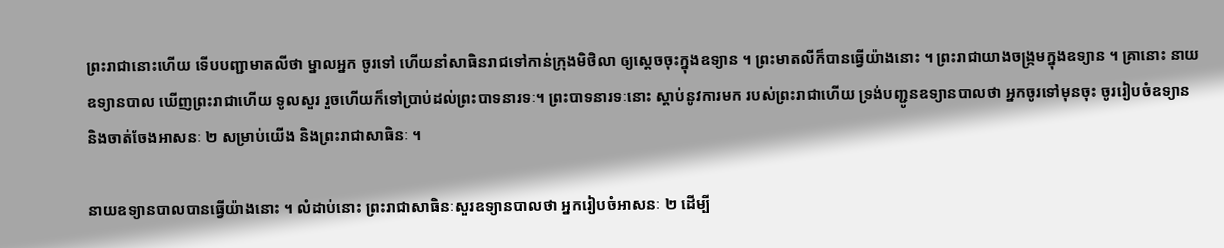ព្រះរាជានោះហើយ ទើបបញ្ជាមាតលីថា ម្នាលអ្នក ចូរទៅ ហើយនាំសាធិនរាជទៅកាន់ក្រុងមិថិលា ឲ្យស្ដេចចុះក្នុងឧទ្យាន ។ ព្រះមាតលីក៏បានធ្វើយ៉ាងនោះ ។ ព្រះរាជាយាងចង្ក្រមក្នុងឧទ្យាន ។ គ្រានោះ នាយឧទ្យានបាល ឃើញព្រះរាជាហើយ ទូលសួរ រួចហើយក៏ទៅប្រាប់ដល់ព្រះបាទនារទៈ។ ព្រះបាទនារទៈនោះ ស្ដាប់នូវការមក របស់ព្រះរាជាហើយ ទ្រង់បញ្ជូនឧទ្យានបាលថា អ្នកចូរទៅមុនចុះ ចូររៀបចំឧទ្យាន និងចាត់ចែងអាសនៈ ២ សម្រាប់យើង និងព្រះរាជាសាធិនៈ ។

នាយឧទ្យានបាលបានធ្វើយ៉ាងនោះ ។ លំដាប់នោះ ព្រះរាជាសាធិនៈសួរឧទ្យានបាលថា អ្នករៀបចំអាសនៈ ២ ដើម្បី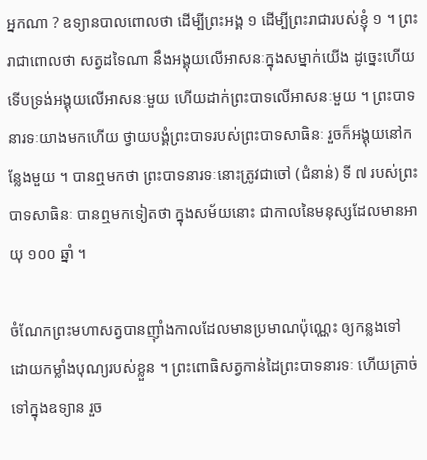អ្នកណា ? ឧទ្យានបាលពោលថា ដើម្បីព្រះអង្គ ១ ដើម្បីព្រះរាជារបស់ខ្ញុំ ១ ។ ព្រះរាជាពោលថា សត្វដទៃណា នឹងអង្គុយលើអាសនៈក្នុងសម្នាក់យើង ដូច្នេះហើយ ទើបទ្រង់អង្គុយលើអាសនៈមួយ ហើយដាក់ព្រះបាទលើអាសនៈមួយ ។ ព្រះបាទនារទៈយាងមកហើយ ថ្វាយបង្គំព្រះបាទរបស់ព្រះបាទសាធិនៈ រួចក៏អង្គុយនៅកន្លែងមួយ ។ បានឮមកថា ព្រះបាទនារទៈនោះត្រូវជាចៅ (ជំនាន់) ទី ៧ របស់ព្រះបាទសាធិនៈ បានឮមកទៀតថា ក្នុងសម័យនោះ ជាកាលនៃមនុស្សដែលមានអាយុ ១០០ ឆ្នាំ ។

ចំណែកព្រះមហាសត្វបានញ៉ាំងកាលដែលមានប្រមាណប៉ុណ្ណេះ ឲ្យកន្លងទៅ ដោយកម្លាំងបុណ្យរបស់ខ្លួន ។ ព្រះពោធិសត្វកាន់ដៃព្រះបាទនារទៈ ហើយត្រាច់ទៅក្នុងឧទ្យាន រួច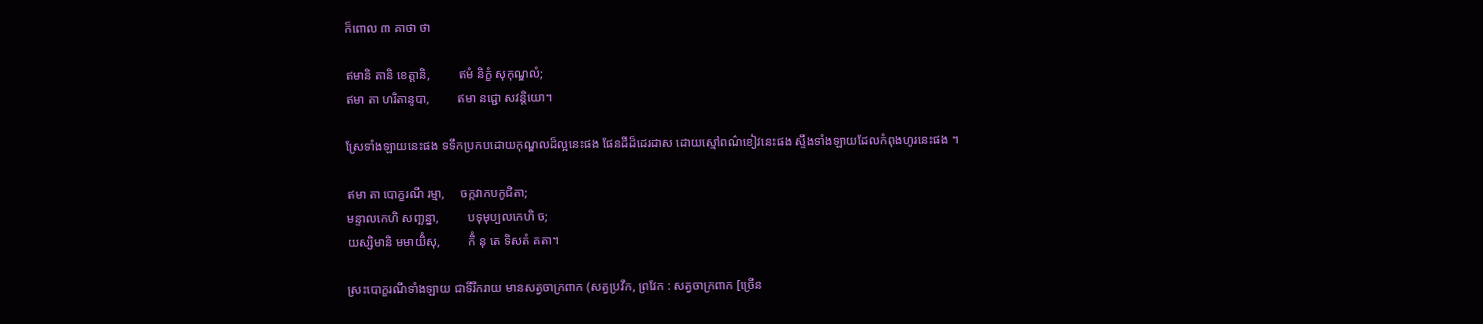ក៏ពោល ៣ គាថា ថា

ឥមានិ តានិ ខេត្តានិ,         ឥមំ និក្ខំ សុកុណ្ឌលំ;
ឥមា តា ហរិតានូបា,         ឥមា នជ្ជោ សវន្តិយោ។

ស្រែទាំងឡាយនេះផង ទទឹកប្រកបដោយកុណ្ឌលដ៏ល្អនេះផង ផែនដីដ៏ដេរដាស ដោយស្មៅពណ៌ខៀវនេះផង ស្ទឹងទាំងឡាយដែលកំពុងហូរនេះផង ។

ឥមា តា បោក្ខរណី រម្មា,     ចក្កវាកបកូជិតា;
មន្ទាលកេហិ សញ្ឆន្នា,         បទុមុប្បលកេហិ ច;
យស្សិមានិ មមាយិំសុ,         កិំ នុ តេ ទិសតំ គតា។

ស្រះបោក្ខរណីទាំងឡាយ ជាទីរីករាយ មានសត្វចាក្រពាក (សត្វប្រវឹក, ព្រវែក : សត្វចាក្រពាក [ច្រើន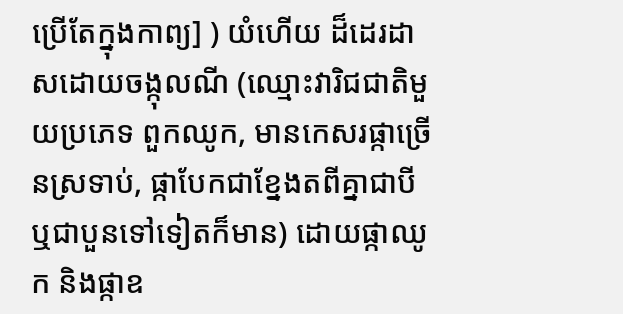ប្រើតែក្នុងកាព្យ] ) យំហើយ ដ៏ដេរដាសដោយចង្កុលណី (ឈ្មោះវារិជជាតិមួយប្រភេទ ពួកឈូក, មានកេសរផ្កាច្រើនស្រទាប់, ផ្កាបែកជាខ្នែងតពីគ្នាជាបី ឬជាបួនទៅទៀតក៏មាន) ដោយផ្កាឈូក និងផ្កាឧ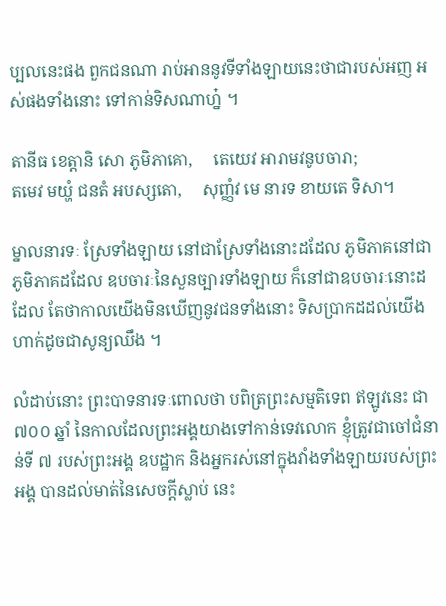ប្បលនេះផង ពួកជនណា រាប់អាននូវទីទាំងឡាយនេះថាជារបស់អញ អស់ផងទាំងនោះ ទៅកាន់ទិសណាហ្ន៎ ។

តានីធ ខេត្តានិ សោ ភូមិភាគោ,     តេយេវ អារាមវនូបចារា;
តមេវ មយ្ហំ ជនតំ អបស្សតោ,     សុញ្ញំវ មេ នារទ ខាយតេ ទិសា។

ម្នាលនារទៈ ស្រែទាំងឡាយ នៅជាស្រែទាំងនោះដដែល ភូមិភាគនៅជាភូមិភាគដដែល ឧបចារៈនៃសួនច្បារទាំងឡាយ ក៏នៅជាឧបចារៈនោះដដែល តែថាកាលយើងមិនឃើញនូវជនទាំងនោះ ទិសប្រាកដដល់យើង ហាក់ដូចជាសូន្យឈឹង ។

លំដាប់នោះ ព្រះបាទនារទៈពោលថា បពិត្រព្រះសម្មតិទេព ឥឡូវនេះ ជា ៧០០ ឆ្នាំ នៃកាលដែលព្រះអង្គយាងទៅកាន់ទេវលោក ខ្ញុំត្រូវជាចៅជំនាន់ទី ៧ របស់ព្រះអង្គ ឧបដ្ឋាក និងអ្នករស់នៅក្នុងវាំងទាំងឡាយរបស់ព្រះអង្គ បានដល់មាត់នៃសេចក្ដីស្លាប់ នេះ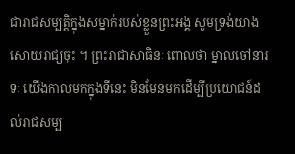ជារាជសម្បត្តិក្នុងសម្នាក់របស់ខ្លួនព្រះអង្គ សូមទ្រង់យាងសោយរាជ្យចុះ ។ ព្រះរាជាសាធិនៈ ពោលថា ម្នាលចៅនារទៈ យើងកាលមកក្នុងទីនេះ មិនមែនមកដើម្បីប្រយោជន៍ដល់រាជសម្ប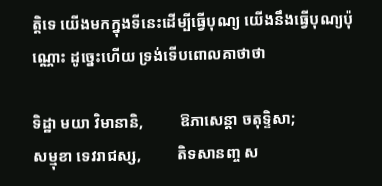ត្តិទេ យើងមកក្នុងទីនេះដើម្បីធ្វើបុណ្យ យើងនឹងធ្វើបុណ្យប៉ុណ្ណោះ ដូច្នេះហើយ ទ្រង់ទើបពោលគាថាថា

ទិដ្ឋា មយា វិមានានិ,         ឱភាសេន្តា ចតុទ្ទិសា;
សម្មុខា ទេវរាជស្ស,         តិទសានញ្ច ស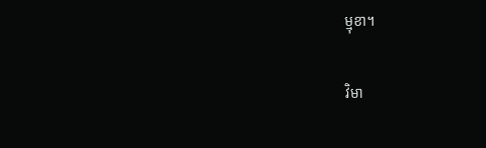ម្មុខា។

វិមា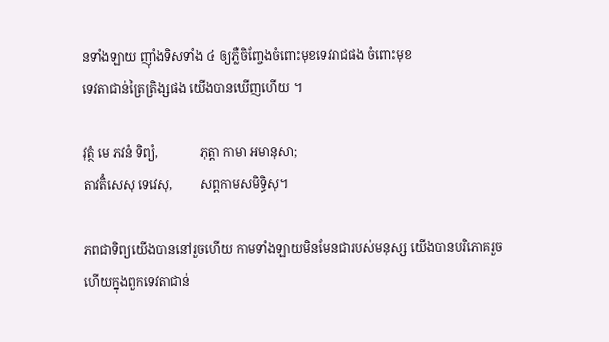នទាំងឡាយ ញ៉ាំងទិសទាំង ៤ ឲ្យភ្លឺចិញ្ចែងចំពោះមុខទេវរាជផង ចំពោះមុខ
ទេវតាជាន់ត្រៃត្រិង្សផង យើងបានឃើញហើយ ។

វុត្ថំ មេ ភវនំ ទិព្យំ,             ភុត្តា កាមា អមានុសា;
តាវតិំសេសុ ទេវេសុ,         សព្ពកាមសមិទ្ធិសុ។

ភពជាទិព្យយើងបាននៅរួចហើយ កាមទាំងឡាយមិនមែនជារបស់មនុស្ស យើងបានបរិភោគរួចហើយក្នុងពួកទេវតាជាន់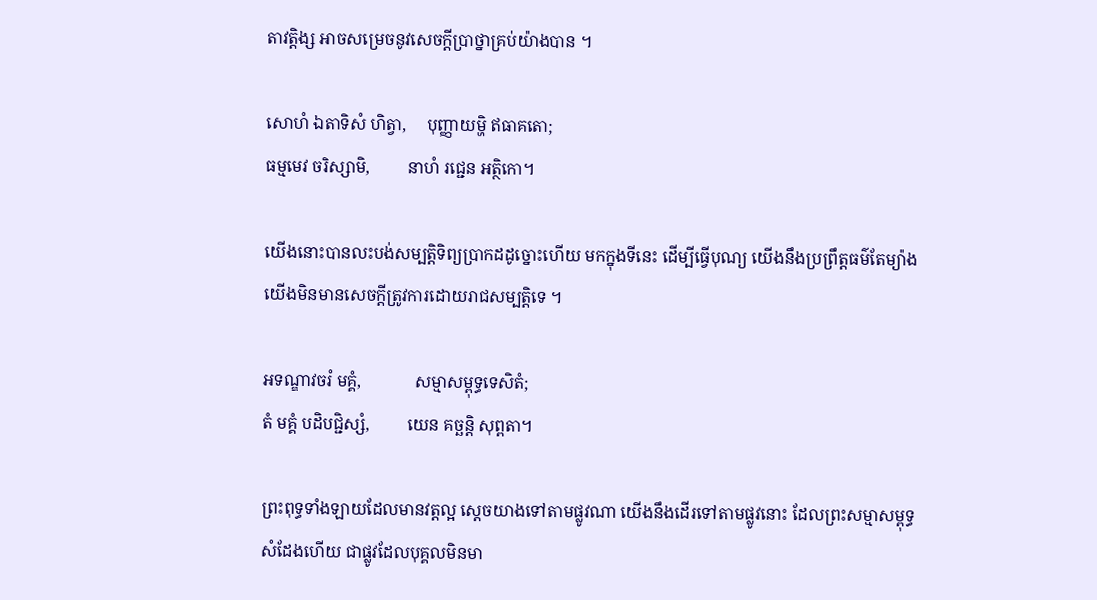តាវត្តិង្ស អាចសម្រេចនូវសេចក្តីប្រាថ្នាគ្រប់យ៉ាងបាន ។

សោហំ ឯតាទិសំ ហិត្វា,     បុញ្ញាយម្ហិ ឥធាគតោ;
ធម្មមេវ ចរិស្សាមិ,         នាហំ រជ្ជេន អត្ថិកោ។

យើងនោះបានលះបង់សម្បត្តិទិព្យប្រាកដដូច្នោះហើយ មកក្នុងទីនេះ ដើម្បីធ្វើបុណ្យ យើងនឹងប្រព្រឹត្តធម៌តែម្យ៉ាង យើងមិនមានសេចក្តីត្រូវការដោយរាជសម្បត្តិទេ ។

អទណ្ឌាវចរំ មគ្គំ,             សម្មាសម្ពុទ្ធទេសិតំ;
តំ មគ្គំ បដិបជ្ជិស្សំ,         យេន គច្ឆន្តិ សុព្ពតា។

ព្រះពុទ្ធទាំងឡាយដែលមានវត្តល្អ ស្តេចយាងទៅតាមផ្លូវណា យើងនឹងដើរទៅតាមផ្លូវនោះ ដែលព្រះសម្មាសម្ពុទ្ធសំដែងហើយ ជាផ្លូវដែលបុគ្គលមិនមា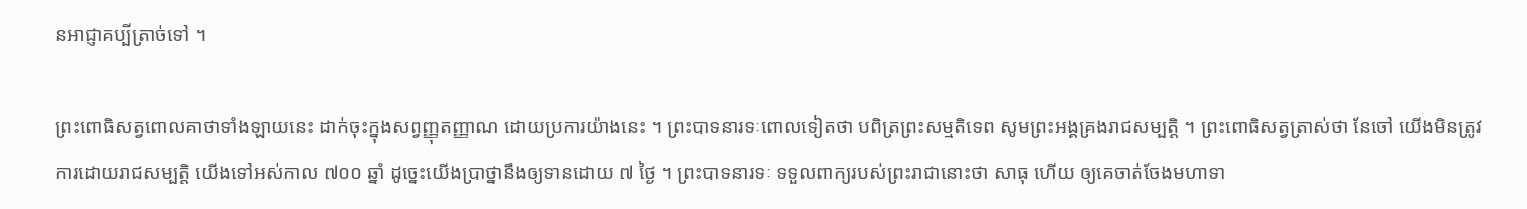នអាជ្ញាគប្បីត្រាច់ទៅ ។

ព្រះពោធិសត្វពោលគាថាទាំងឡាយនេះ ដាក់ចុះក្នុងសព្វញ្ញុតញ្ញាណ ដោយប្រការយ៉ាងនេះ ។ ព្រះបាទនារទៈពោលទៀតថា បពិត្រព្រះសម្មតិទេព សូមព្រះអង្គគ្រងរាជសម្បត្តិ ។ ព្រះពោធិសត្វត្រាស់ថា នែចៅ យើងមិនត្រូវការដោយរាជសម្បត្តិ យើងទៅអស់កាល ៧០០ ឆ្នាំ ដូច្នេះយើងប្រាថ្នានឹងឲ្យទានដោយ ៧ ថ្ងៃ ។ ព្រះបាទនារទៈ ទទួលពាក្យរបស់ព្រះរាជានោះថា សាធុ ហើយ ឲ្យគេចាត់ចែងមហាទា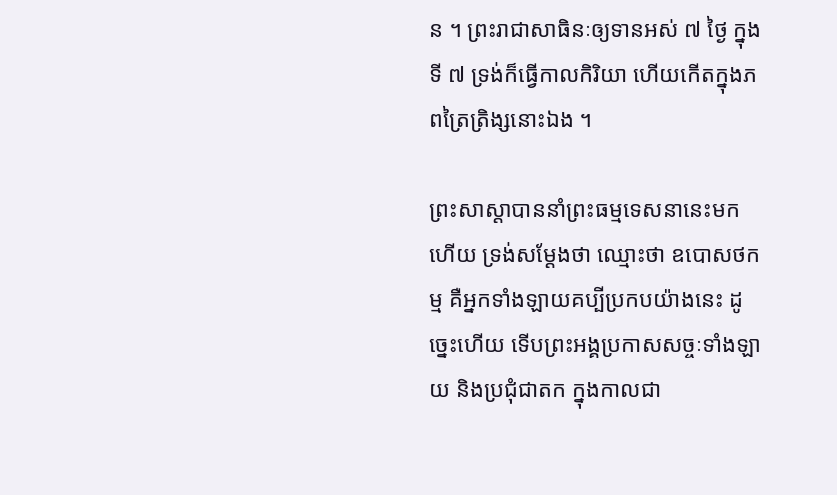ន ។ ព្រះរាជាសាធិនៈឲ្យទានអស់ ៧ ថ្ងៃ ក្នុងទី ៧ ទ្រង់ក៏ធ្វើកាលកិរិយា ហើយកើតក្នុងភពត្រៃត្រិង្សនោះឯង ។

ព្រះសាស្ដាបាននាំព្រះធម្មទេសនានេះមកហើយ ទ្រង់សម្ដែងថា ឈ្មោះថា ឧបោសថកម្ម គឺអ្នកទាំងឡាយគប្បីប្រកបយ៉ាងនេះ ដូច្នេះហើយ ទើបព្រះអង្គប្រកាសសច្ចៈទាំងឡាយ និងប្រជុំជាតក ក្នុងកាលជា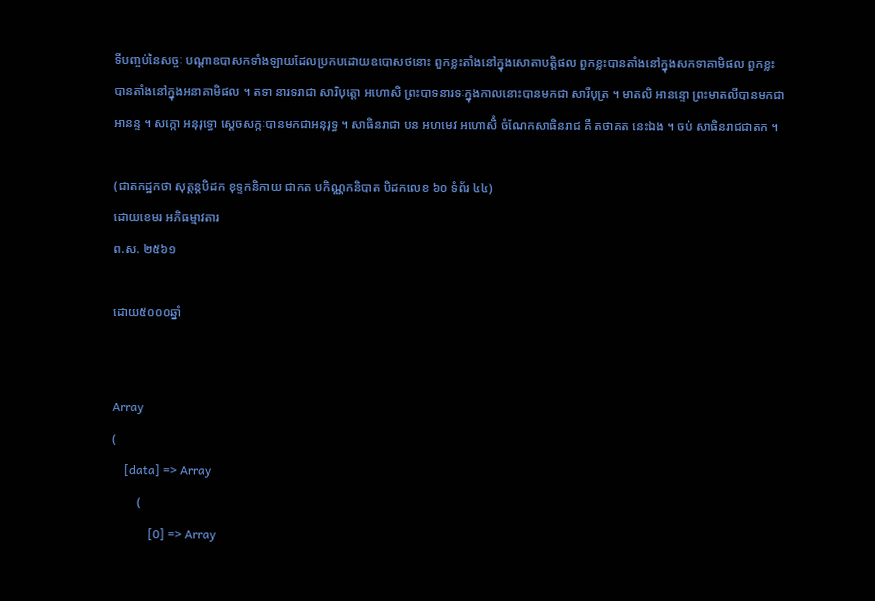ទីបញ្ចប់នៃសច្ចៈ បណ្ដាឧបាសកទាំងឡាយដែលប្រកបដោយឧបោសថនោះ ពួកខ្លះតាំងនៅក្នុងសោតាបត្តិផល ពួកខ្លះបានតាំងនៅក្នុងសកទាគាមិផល ពួកខ្លះបានតាំងនៅក្នុងអនាគាមិផល ។ តទា នារទរាជា សារិបុត្តោ អហោសិ ព្រះបាទនារទៈក្នុងកាលនោះបានមកជា សារីបុត្រ ។ មាតលិ អានន្ទោ ព្រះមាតលីបានមកជាអានន្ទ ។ សក្កោ អនុរុទ្ធោ ស្ដេចសក្កៈបានមកជាអនុរុទ្ធ ។ សាធិនរាជា បន អហមេវ អហោសិំ ចំណែកសាធិនរាជ គឺ តថាគត នេះឯង ។ ចប់ សាធិនរាជជាតក ។

(ជាតកដ្ឋកថា សុត្តន្តបិដក ខុទ្ទកនិកាយ ជាកត បកិណ្ណកនិបាត បិដកលេខ ៦០ ទំព័រ ៤៤)
ដោយខេមរ អភិធម្មាវតារ
ព.ស. ២៥៦១

ដោយ៥០០០ឆ្នាំ


Array
(
    [data] => Array
        (
            [0] => Array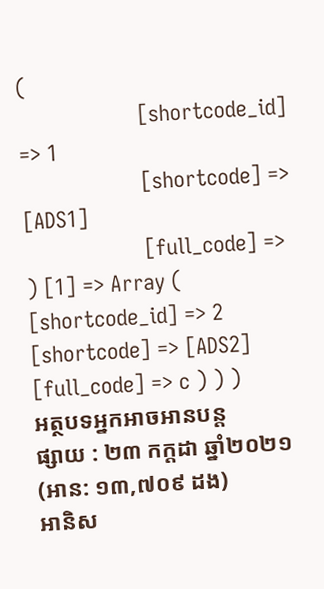(
                    [shortcode_id] => 1
                    [shortcode] => [ADS1]
                    [full_code] =>
) [1] => Array ( [shortcode_id] => 2 [shortcode] => [ADS2] [full_code] => c ) ) )
អត្ថបទអ្នកអាចអានបន្ត
ផ្សាយ : ២៣ កក្តដា ឆ្នាំ២០២១ (អាន: ១៣,៧០៩ ដង)
អានិស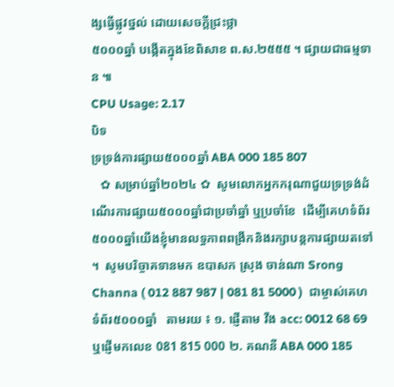ង្សធ្វើផ្លូវថ្នល់ ដោយសេចក្តីជ្រះថ្លា
៥០០០ឆ្នាំ បង្កើតក្នុងខែពិសាខ ព.ស.២៥៥៥ ។ ផ្សាយជាធម្មទាន ៕
CPU Usage: 2.17
បិទ
ទ្រទ្រង់ការផ្សាយ៥០០០ឆ្នាំ ABA 000 185 807
   ✿ សម្រាប់ឆ្នាំ២០២៤ ✿  សូមលោកអ្នកករុណាជួយទ្រទ្រង់ដំណើរការផ្សាយ៥០០០ឆ្នាំជាប្រចាំឆ្នាំ ឬប្រចាំខែ  ដើម្បីគេហទំព័រ៥០០០ឆ្នាំយើងខ្ញុំមានលទ្ធភាពពង្រីកនិងរក្សាបន្តការផ្សាយតទៅ ។  សូមបរិច្ចាគទានមក ឧបាសក ស្រុង ចាន់ណា Srong Channa ( 012 887 987 | 081 81 5000 )  ជាម្ចាស់គេហទំព័រ៥០០០ឆ្នាំ   តាមរយ ៖ ១. ផ្ញើតាម វីង acc: 0012 68 69  ឬផ្ញើមកលេខ 081 815 000 ២. គណនី ABA 000 185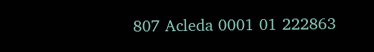807 Acleda 0001 01 222863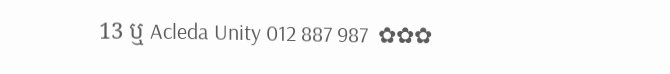13 ឬ Acleda Unity 012 887 987  ✿✿✿